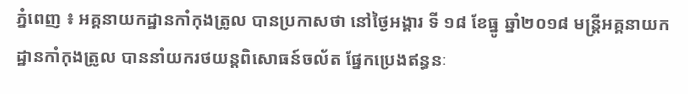ភ្នំពេញ ៖ អគ្គនាយកដ្ឋានកាំកុងត្រូល បានប្រកាសថា នៅថ្ងៃអង្គារ ទី ១៨ ខែធ្នូ ឆ្នាំ២០១៨ មន្ត្រីអគ្គនាយកដ្ឋានកាំកុងត្រូល បាននាំយករថយន្តពិសោធន៍ចល័ត ផ្នែកប្រេងឥន្ធនៈ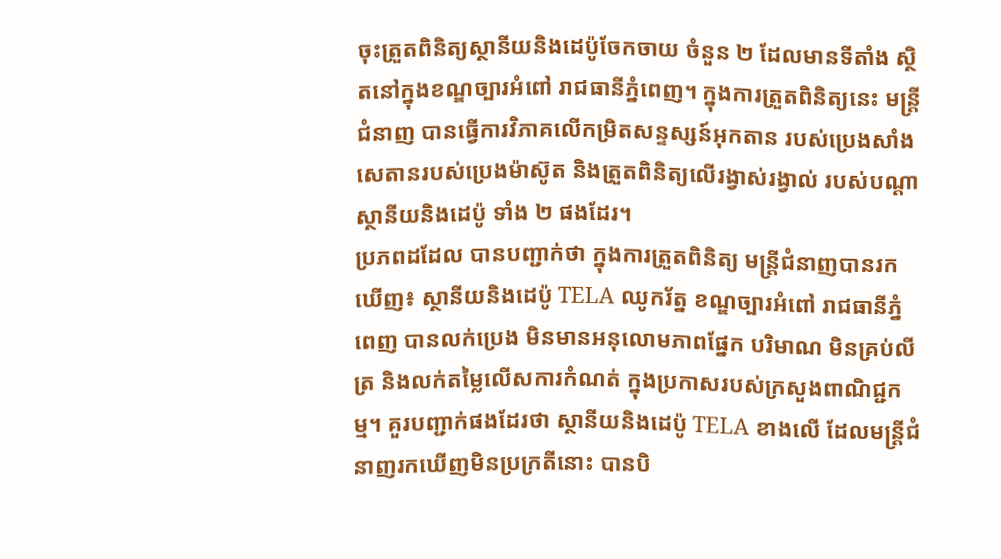ចុះត្រួតពិនិត្យស្ថានីយនិងដេប៉ូចែកចាយ ចំនួន ២ ដែលមានទីតាំង ស្ថិតនៅក្នុងខណ្ឌច្បារអំពៅ រាជធានីភ្នំពេញ។ ក្នុងការត្រួតពិនិត្យនេះ មន្ត្រីជំនាញ បានធ្វើការវិភាគលើកម្រិតសន្ទស្សន៍អុកតាន របស់ប្រេងសាំង សេតានរបស់ប្រេងម៉ាស៊ូត និងត្រួតពិនិត្យលើរង្វាស់រង្វាល់ របស់បណ្តាស្ថានីយនិងដេប៉ូ ទាំង ២ ផងដែរ។
ប្រភពដដែល បានបញ្ជាក់ថា ក្នុងការត្រួតពិនិត្យ មន្ត្រីជំនាញបានរកឃើញ៖ ស្ថានីយនិងដេប៉ូ TELA ឈូករ័ត្ន ខណ្ឌច្បារអំពៅ រាជធានីភ្នំពេញ បានលក់ប្រេង មិនមានអនុលោមភាពផែ្នក បរិមាណ មិនគ្រប់លីត្រ និងលក់តម្លៃលើសការកំណត់ ក្នុងប្រកាសរបស់ក្រសួងពាណិជ្ជកម្ម។ គួរបញ្ជាក់ផងដែរថា ស្ថានីយនិងដេប៉ូ TELA ខាងលើ ដែលមន្ត្រីជំនាញរកឃើញមិនប្រក្រតីនោះ បានបិ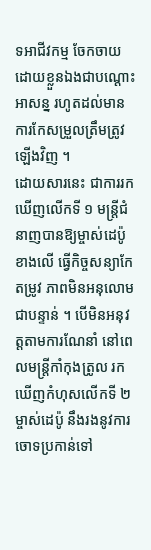ទអាជីវកម្ម ចែកចាយដោយខ្លួនឯងជាបណ្តោះអាសន្ន រហូតដល់មានការកែសម្រួលត្រឹមត្រូវឡើងវិញ ។
ដោយសារនេះ ជាការរកឃើញលើកទី ១ មន្ត្រីជំនាញបានឱ្យម្ចាស់ដេប៉ូខាងលើ ធ្វើកិច្ចសន្យាកែតម្រូវ ភាពមិនអនុលោមជាបន្ទាន់ ។ បើមិនអនុវត្តតាមការណែនាំ នៅពេលមន្ត្រីកាំកុងត្រូល រកឃើញកំហុសលើកទី ២ ម្ចាស់ដេប៉ូ នឹងរងនូវការចោទប្រកាន់ទៅ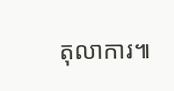តុលាការ៕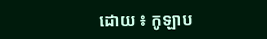ដោយ ៖ កូឡាប